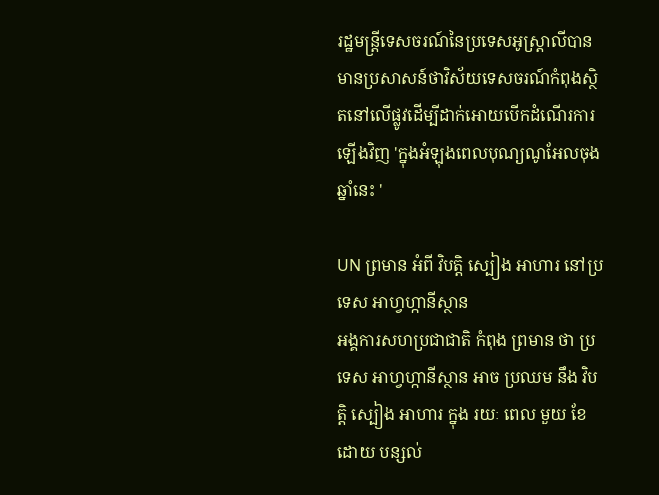រដ្ឋមន្ត្រីទេសចរណ៍នៃប្រទេសអូស្រ្តាលីបានមានប្រសាសន៍ថាវិស័យទេសចរណ៍កំពុងស្ថិតនៅលើផ្លូវដើម្បីដាក់អោយបើកដំណើរការឡើងវិញ 'ក្នុងអំឡុងពេលបុណ្យណូអែលចុងឆ្នាំនេះ '

UN ព្រមាន អំពី វិបត្តិ ស្បៀង អាហារ នៅប្រទេស អាហ្វហ្កានីស្ថាន
អង្គការសហប្រជាជាតិ កំពុង ព្រមាន ថា ប្រទេស អាហ្វហ្កានីស្ថាន អាច ប្រឈម នឹង វិបត្តិ ស្បៀង អាហារ ក្នុង រយៈ ពេល មួយ ខែ ដោយ បន្សល់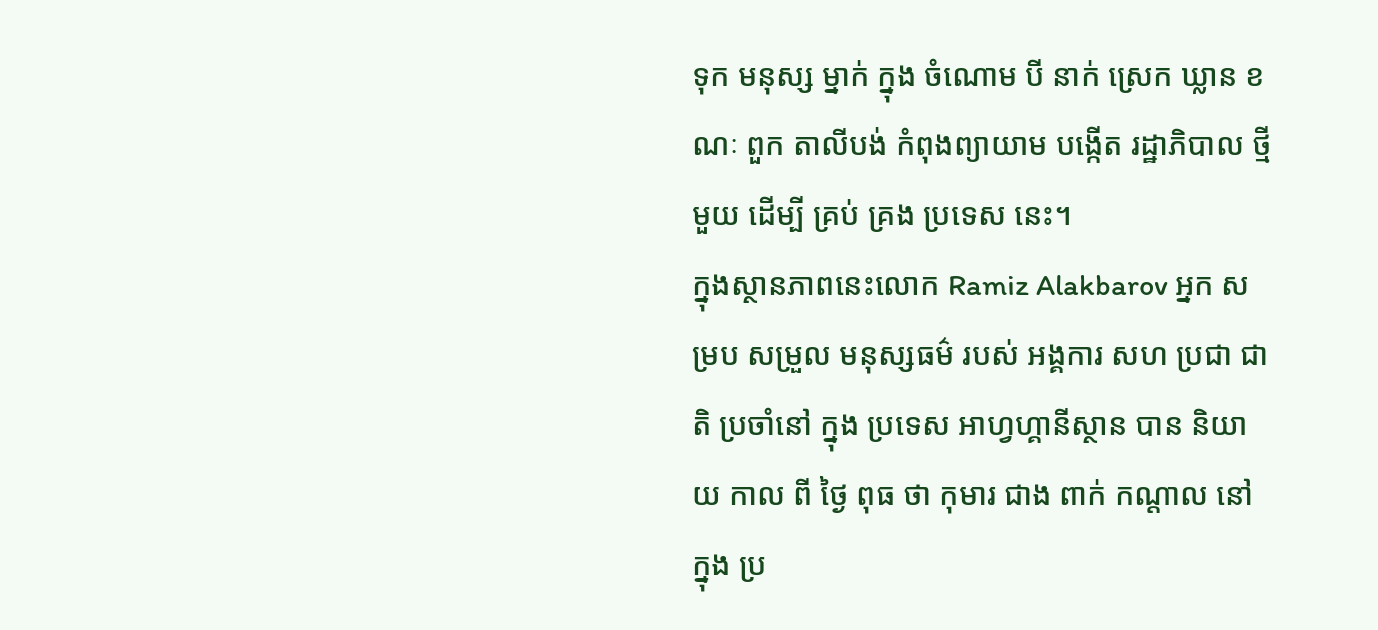ទុក មនុស្ស ម្នាក់ ក្នុង ចំណោម បី នាក់ ស្រេក ឃ្លាន ខណៈ ពួក តាលីបង់ កំពុងព្យាយាម បង្កើត រដ្ឋាភិបាល ថ្មី មួយ ដើម្បី គ្រប់ គ្រង ប្រទេស នេះ។
ក្នុងស្ថានភាពនេះលោក Ramiz Alakbarov អ្នក សម្រប សម្រួល មនុស្សធម៌ របស់ អង្គការ សហ ប្រជា ជាតិ ប្រចាំនៅ ក្នុង ប្រទេស អាហ្វហ្គានីស្ថាន បាន និយាយ កាល ពី ថ្ងៃ ពុធ ថា កុមារ ជាង ពាក់ កណ្តាល នៅ ក្នុង ប្រ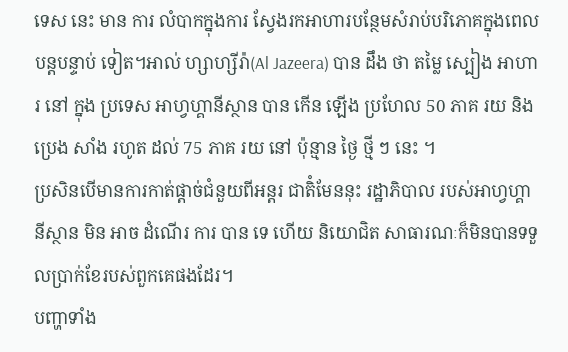ទេស នេះ មាន ការ លំបាកក្នុងការ ស្វែងរកអាហារបន្ថែមសំរាប់បរិភោគក្នុងពេលបន្តបន្ទាប់ ទៀត។អាល់ ហ្សាហ្សីរ៉ា(Al Jazeera) បាន ដឹង ថា តម្លៃ ស្បៀង អាហារ នៅ ក្នុង ប្រទេស អាហ្វហ្គានីស្ថាន បាន កើន ឡើង ប្រហែល 50 ភាគ រយ និង ប្រេង សាំង រហូត ដល់ 75 ភាគ រយ នៅ ប៉ុន្មាន ថ្ងៃ ថ្មី ៗ នេះ ។
ប្រសិនបើមានការកាត់ផ្តាច់ជំនួយពីអន្តរ ជាតិំមែននុះ រដ្ឋាភិបាល របស់អាហ្វហ្គានីស្ថាន មិន អាច ដំណើរ ការ បាន ទេ ហើយ និយោជិត សាធារណៈក៏មិនបានទទួលប្រាក់ខែរបស់ពួកគេផងដែរ។
បញ្ហាទាំង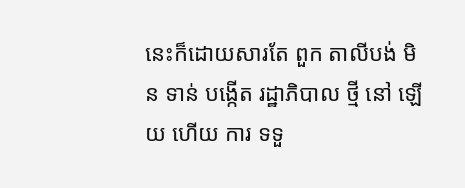នេះក៏ដោយសារតែ ពួក តាលីបង់ មិន ទាន់ បង្កើត រដ្ឋាភិបាល ថ្មី នៅ ឡើយ ហើយ ការ ទទួ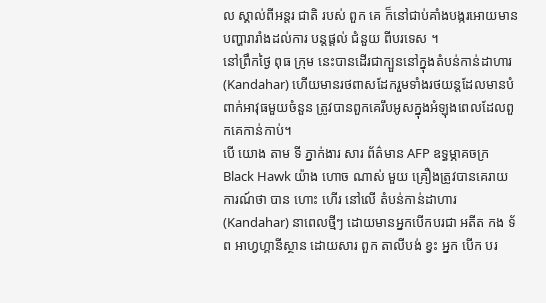ល ស្គាល់ពីអន្តរ ជាតិ របស់ ពួក គេ ក៏នៅជាប់គាំងបង្ករអោយមានបញ្ហារារាំងដល់ការ បន្តផ្តល់ ជំនួយ ពីបរទេស ។
នៅព្រឹកថ្ងៃ ពុធ ក្រុម នេះបានដើរជាក្បួននៅក្នុងតំបន់កាន់ដាហារ(Kandahar) ហើយមានរថពាសដែករួមទាំងរថយន្តដែលមានបំពាក់អាវុធមួយចំនួន ត្រូវបានពួកគេរឹបអូសក្នុងអំឡុងពេលដែលពួកគេកាន់កាប់។
បើ យោង តាម ទី ភ្នាក់ងារ សារ ព័ត៌មាន AFP ឧទ្ធម្ភាគចក្រ Black Hawk យ៉ាង ហោច ណាស់ មួយ គ្រឿងត្រូវបានគេរាយការណ៍ថា បាន ហោះ ហើរ នៅលើ តំបន់កាន់ដាហារ(Kandahar) នាពេលថ្មីៗ ដោយមានអ្នកបើកបរជា អតីត កង ទ័ព អាហ្វហ្គានីស្ថាន ដោយសារ ពួក តាលីបង់ ខ្វះ អ្នក បើក បរ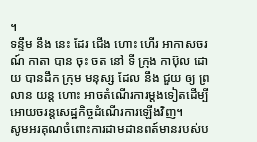។
ទន្ទឹម នឹង នេះ ដែរ ជើង ហោះ ហើរ អាកាសចរណ៍ កាតា បាន ចុះ ចត នៅ ទី ក្រុង កាប៊ុល ដោយ បានដឹក ក្រុម មនុស្ស ដែល នឹង ជួយ ឲ្យ ព្រលាន យន្ត ហោះ អាចតំណើរការម្តងទៀតដើម្បីអោយចរន្តសេដ្ឋកិច្ចដំណើរការឡើងវិញ។
សូមអរគុណចំពោះការដាមដានពត៍មានរបស់ប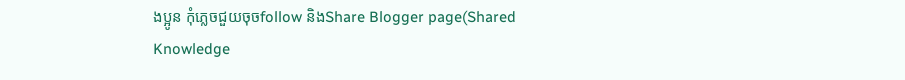ងប្អូន កុំភ្លេចជួយចុចfollow និងShare Blogger page(Shared Knowledge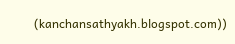(kanchansathyakh.blogspot.com))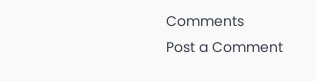Comments
Post a Comment